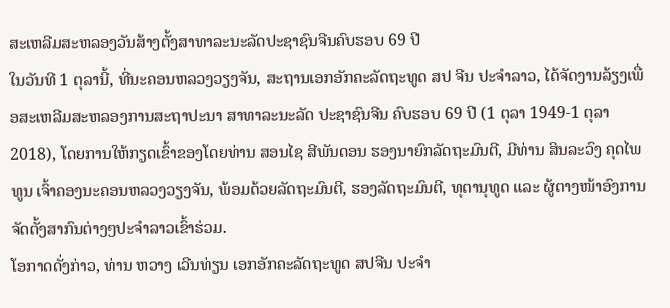ສະເຫລີມສະຫລອງວັນສ້າງຕັ້ງສາທາລະນະລັດປະຊາຊົນຈີນຄົບຮອບ 69 ປີ
ໃນວັນທີ 1 ຕຸລານີ້, ທີ່ນະຄອນຫລວງວຽງຈັນ, ສະຖານເອກອັກຄະລັດຖະທູດ ສປ ຈີນ ປະຈຳລາວ, ໄດ້ຈັດງານລ້ຽງເພື່ອສະເຫລີມສະຫລອງການສະຖາປະນາ ສາທາລະນະລັດ ປະຊາຊົນຈີນ ຄົບຮອບ 69 ປີ (1 ຕຸລາ 1949-1 ຕຸລາ 2018), ໂດຍການໃຫ້ກຽດເຂົ້າຂອງໂດຍທ່ານ ສອນໄຊ ສີພັນດອນ ຮອງນາຍົກລັດຖະມົນຕີ, ມີທ່ານ ສິນລະວົງ ຄຸດໄພທູນ ເຈົ້າຄອງນະຄອນຫລວງວຽງຈັນ, ພ້ອມດ້ວຍລັດຖະມົນຕີ, ຮອງລັດຖະມົນຕີ, ທຸຕານຸທູດ ແລະ ຜູ້ຕາງໜ້າອົງການຈັດຕັ້ງສາກົນຕ່າງໆປະຈໍາລາວເຂົ້າຮ່ວມ.
ໂອກາດດັ່ງກ່າວ, ທ່ານ ຫວາງ ເວີນທ່ຽນ ເອກອັກຄະລັດຖະທູດ ສປຈີນ ປະຈໍາ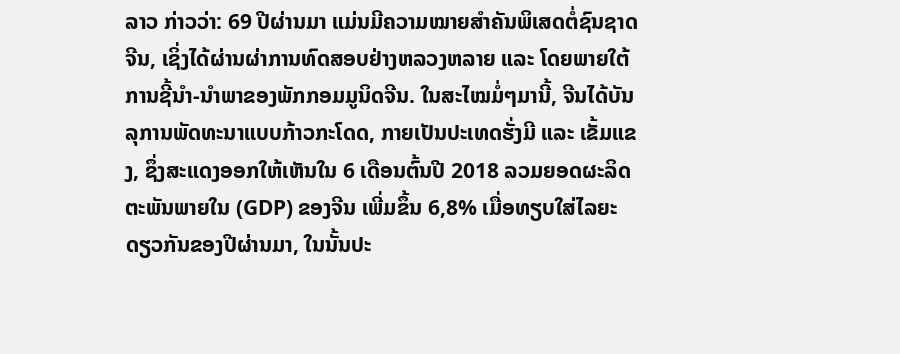ລາວ ກ່າວວ່າ: 69 ປີຜ່ານມາ ແມ່ນມີຄວາມໝາຍສໍາຄັນພິເສດຕໍ່ຊົນຊາດຈີນ, ເຊິ່ງໄດ້ຜ່ານຜ່າການທົດສອບຢ່າງຫລວງຫລາຍ ແລະ ໂດຍພາຍໃຕ້ການຊີ້ນໍາ-ນໍາພາຂອງພັກກອມມູນິດຈີນ. ໃນສະໄໝມໍ່ໆມານີ້, ຈີນໄດ້ບັນລຸການພັດທະນາແບບກ້າວກະໂດດ, ກາຍເປັນປະເທດຮັ່ງມີ ແລະ ເຂັ້ມແຂງ, ຊຶ່ງສະແດງອອກໃຫ້ເຫັນໃນ 6 ເດືອນຕົ້ນປີ 2018 ລວມຍອດຜະລິດຕະພັນພາຍໃນ (GDP) ຂອງຈີນ ເພີ່ມຂຶ້ນ 6,8% ເມື່ອທຽບໃສ່ໄລຍະດຽວກັນຂອງປີຜ່ານມາ, ໃນນັ້ນປະ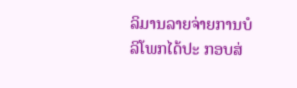ລິມານລາຍຈ່າຍການບໍລິໂພກໄດ້ປະ ກອບສ່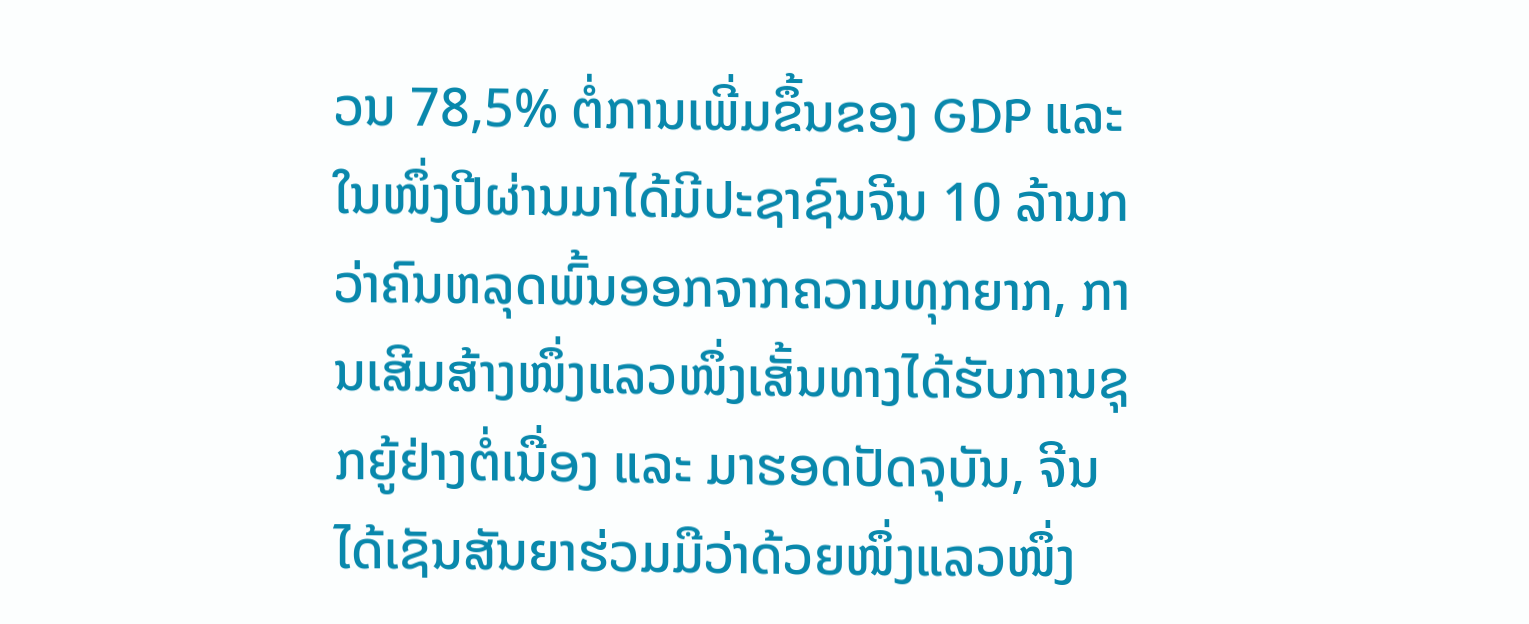ວນ 78,5% ຕໍ່ການເພີ່ມຂຶ້ນຂອງ GDP ແລະ ໃນໜຶ່ງປີຜ່ານມາໄດ້ມີປະຊາຊົນຈີນ 10 ລ້ານກວ່າຄົນຫລຸດພົ້ນອອກຈາກຄວາມທຸກຍາກ, ການເສີມສ້າງໜຶ່ງແລວໜຶ່ງເສັ້ນທາງໄດ້ຮັບການຊຸກຍູ້ຢ່າງຕໍ່ເນື່ອງ ແລະ ມາຮອດປັດຈຸບັນ, ຈີນໄດ້ເຊັນສັນຍາຮ່ວມມືວ່າດ້ວຍໜຶ່ງແລວໜຶ່ງ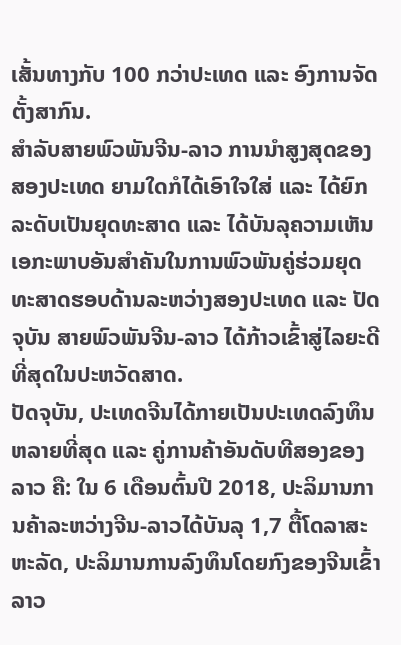ເສັ້ນທາງກັບ 100 ກວ່າປະເທດ ແລະ ອົງການຈັດຕັ້ງສາກົນ.
ສຳລັບສາຍພົວພັນຈີນ-ລາວ ການນໍາສູງສຸດຂອງສອງປະເທດ ຍາມໃດກໍໄດ້ເອົາໃຈໃສ່ ແລະ ໄດ້ຍົກລະດັບເປັນຍຸດທະສາດ ແລະ ໄດ້ບັນລຸຄວາມເຫັນເອກະພາບອັນສໍາຄັນໃນການພົວພັນຄູ່ຮ່ວມຍຸດທະສາດຮອບດ້ານລະຫວ່າງສອງປະເທດ ແລະ ປັດຈຸບັນ ສາຍພົວພັນຈີນ-ລາວ ໄດ້ກ້າວເຂົ້າສູ່ໄລຍະດີທີ່ສຸດໃນປະຫວັດສາດ.
ປັດຈຸບັນ, ປະເທດຈີນໄດ້ກາຍເປັນປະເທດລົງທຶນຫລາຍທີ່ສຸດ ແລະ ຄູ່ການຄ້າອັນດັບທີສອງຂອງລາວ ຄື: ໃນ 6 ເດືອນຕົ້ນປີ 2018, ປະລິມານການຄ້າລະຫວ່າງຈີນ-ລາວໄດ້ບັນລຸ 1,7 ຕື້ໂດລາສະຫະລັດ, ປະລິມານການລົງທຶນໂດຍກົງຂອງຈີນເຂົ້າລາວ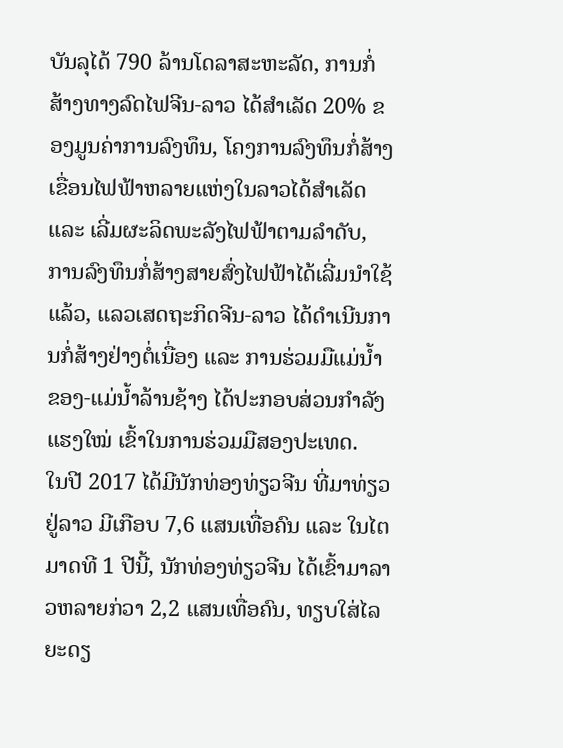ບັນລຸໄດ້ 790 ລ້ານໂດລາສະຫະລັດ, ການກໍ່ສ້າງທາງລົດໄຟຈີນ-ລາວ ໄດ້ສໍາເລັດ 20% ຂອງມູນຄ່າການລົງທຶນ, ໂຄງການລົງທຶນກໍ່ສ້າງເຂື່ອນໄຟຟ້າຫລາຍແຫ່ງໃນລາວໄດ້ສໍາເລັດ ແລະ ເລີ່ມຜະລິດພະລັງໄຟຟ້າຕາມລໍາດັບ, ການລົງທຶນກໍ່ສ້າງສາຍສົ່ງໄຟຟ້າໄດ້ເລີ່ມນໍາໃຊ້ແລ້ວ, ແລວເສດຖະກິດຈີນ-ລາວ ໄດ້ດໍາເນີນການກໍ່ສ້າງຢ່າງຕໍ່ເນື່ອງ ແລະ ການຮ່ວມມືແມ່ນໍ້າຂອງ-ແມ່ນໍ້າລ້ານຊ້າງ ໄດ້ປະກອບສ່ວນກໍາລັງແຮງໃໝ່ ເຂົ້າໃນການຮ່ວມມືສອງປະເທດ.
ໃນປີ 2017 ໄດ້ມີນັກທ່ອງທ່ຽວຈີນ ທີ່ມາທ່ຽວຢູ່ລາວ ມີເກືອບ 7,6 ແສນເທື່ອຄົນ ແລະ ໃນໄຕມາດທີ 1 ປີນີ້, ນັກທ່ອງທ່ຽວຈີນ ໄດ້ເຂົ້າມາລາວຫລາຍກ່ວາ 2,2 ແສນເທື່ອຄົນ, ທຽບໃສ່ໄລຍະດຽ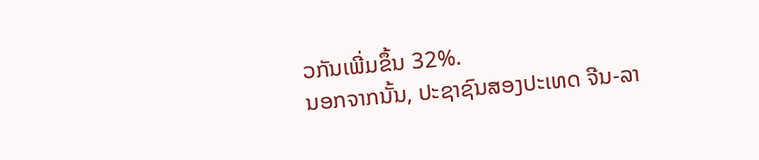ວກັນເພີ່ມຂຶ້ນ 32%.
ນອກຈາກນັ້ນ, ປະຊາຊົນສອງປະເທດ ຈີນ-ລາ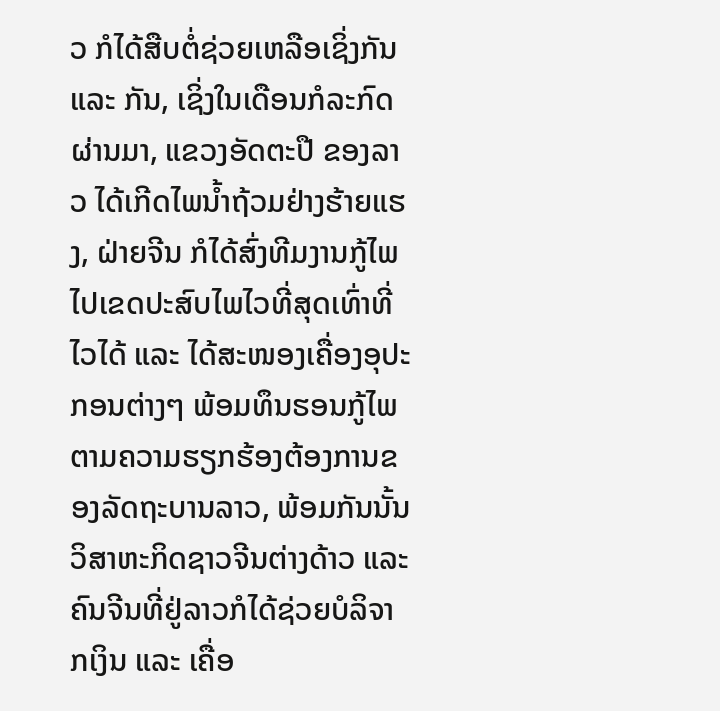ວ ກໍໄດ້ສືບຕໍ່ຊ່ວຍເຫລືອເຊິ່ງກັນ ແລະ ກັນ, ເຊິ່ງໃນເດືອນກໍລະກົດຜ່ານມາ, ແຂວງອັດຕະປື ຂອງລາວ ໄດ້ເກີດໄພນໍ້າຖ້ວມຢ່າງຮ້າຍແຮງ, ຝ່າຍຈີນ ກໍໄດ້ສົ່ງທີມງານກູ້ໄພໄປເຂດປະສົບໄພໄວທີ່ສຸດເທົ່າທີ່ໄວໄດ້ ແລະ ໄດ້ສະໜອງເຄື່ອງອຸປະກອນຕ່າງໆ ພ້ອມທຶນຮອນກູ້ໄພຕາມຄວາມຮຽກຮ້ອງຕ້ອງການຂອງລັດຖະບານລາວ, ພ້ອມກັນນັ້ນ ວິສາຫະກິດຊາວຈີນຕ່າງດ້າວ ແລະ ຄົນຈີນທີ່ຢູ່ລາວກໍໄດ້ຊ່ວຍບໍລິຈາກເງິນ ແລະ ເຄື່ອ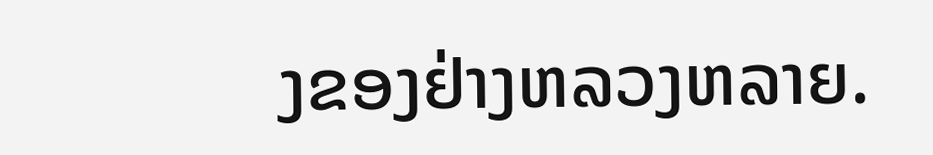ງຂອງຢ່າງຫລວງຫລາຍ.